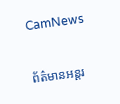CamNews

ព័ត៌មានអន្តរ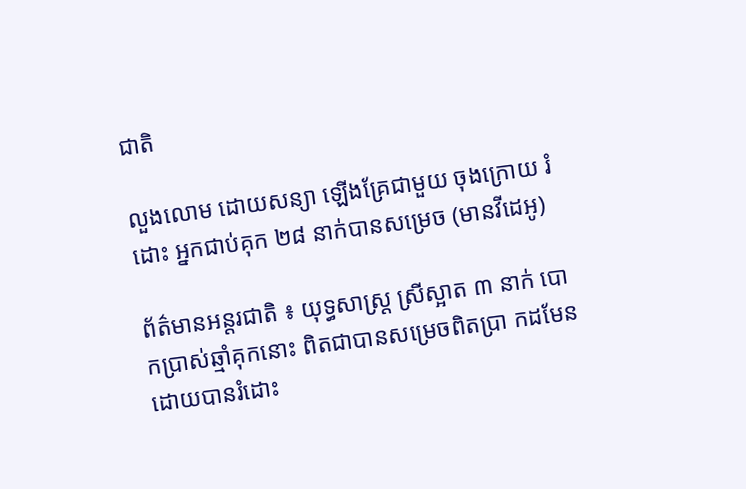ជាតិ

លួងលោម ដោយសន្យា ឡើងគ្រែជាមួយ ចុងក្រោយ រំដោះ អ្នកជាប់គុក ២៨ នាក់បានសម្រេច (មានវីដេអូ)

ព័ត៌មានអន្តរជាតិ ៖ យុទ្ធសាស្រ្ត ស្រីស្អាត ៣ នាក់ បោកប្រាស់ឆ្មាំគុកនោះ ពិតជាបានសម្រេចពិតប្រា កដមែន ដោយបានរំដោះ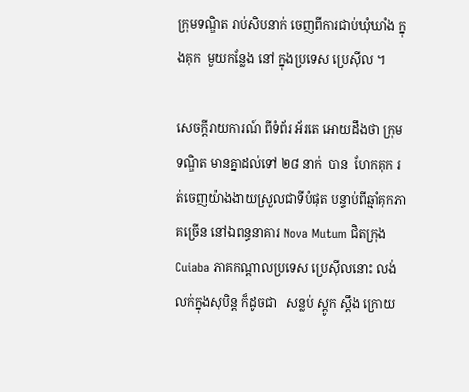ក្រុមទណ្ឌិត រាប់សិបនាក់ ចេញពីការជាប់ឃុំឃាំង ក្នុងគុក  មួយកន្លែង នៅ ក្នុងប្រទេស ប្រេស៊ីល ។

សេចក្តីរាយការណ៍ ពីទំព័រ អ័រតេ អោយដឹងថា ក្រុមទណ្ឌិត មានគ្នាដល់ទៅ ២៨ នាក់  បាន  ហែកគុក រត់ចេញយ៉ាងងាយស្រួលជាទីបំផុត បន្ទាប់ពីឆ្មាំគុកភាគច្រើន នៅឯពន្ធនាគារ Nova Mutum ជិតក្រុង Cuiaba ភាគកណ្តាលប្រទេស ប្រេស៊ីលនោះ លង់លក់ក្នុងសុបិន្ត ក៏ដូចជា   សន្លប់ ស្តូក ស្តឹង ក្រោយ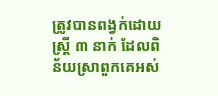ត្រូវបានពង្វក់ដោយស្រ្តី ៣ នាក់ ដែលពិន័យស្រាពួកគេអស់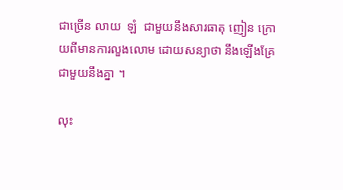ជាច្រើន លាយ  ឡំ  ជាមួយនឹងសារធាតុ ញៀន ក្រោយពីមានការលួងលោម ដោយសន្យាថា នឹងឡើងគ្រែ ជាមួយនឹងគ្នា ។

លុះ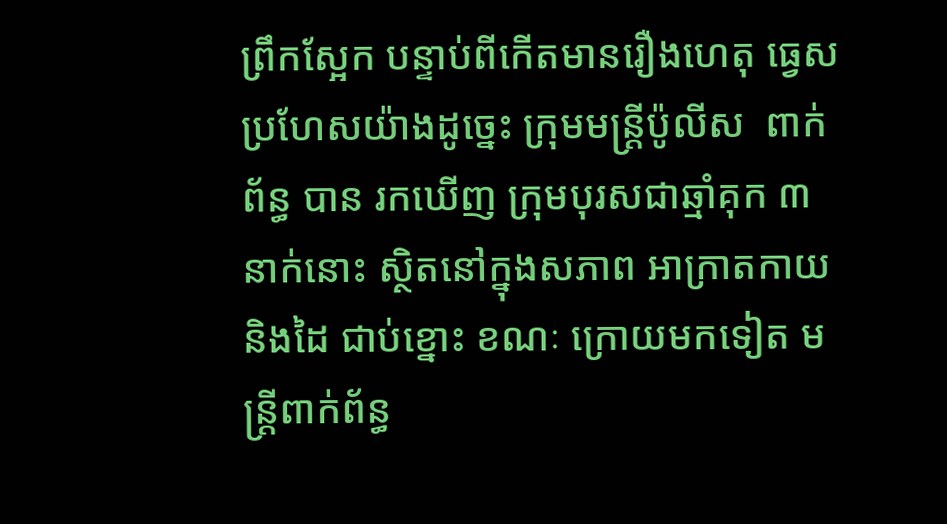ព្រឹកស្អែក បន្ទាប់ពីកើតមានរឿងហេតុ ធ្វេសប្រហែសយ៉ាងដូច្នេះ ក្រុមមន្រ្តីប៉ូលីស  ពាក់ព័ន្ធ បាន រកឃើញ ក្រុមបុរសជាឆ្មាំគុក ៣ នាក់នោះ ស្ថិតនៅក្នុងសភាព អាក្រាតកាយ និងដៃ ជាប់ខ្នោះ ខណៈ ក្រោយមកទៀត មន្រ្តីពាក់ព័ន្ធ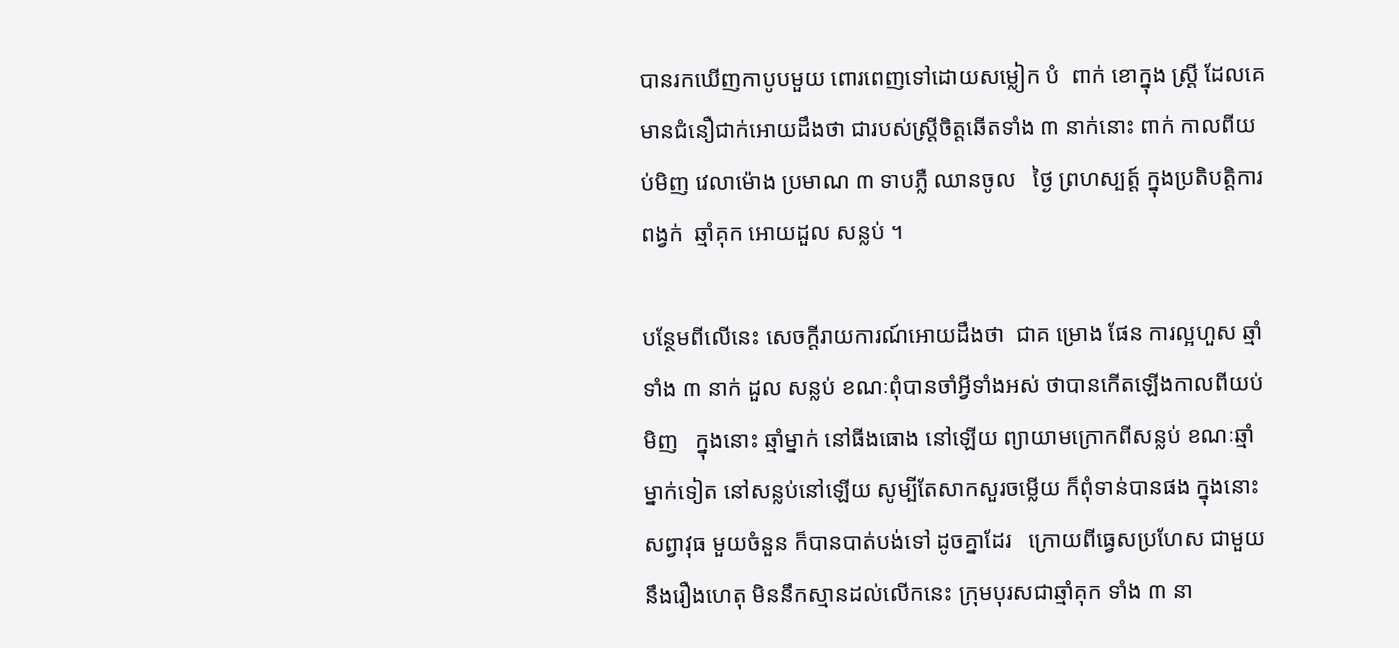បានរកឃើញកាបូបមួយ ពោរពេញទៅដោយសម្លៀក បំ  ពាក់ ខោក្នុង ស្រ្តី ដែលគេមានជំនឿជាក់អោយដឹងថា ជារបស់ស្រ្តីចិត្តឆើតទាំង ៣ នាក់នោះ ពាក់ កាលពីយប់មិញ វេលាម៉ោង ប្រមាណ ៣ ទាបភ្លឺ ឈានចូល   ថ្ងៃ ព្រហស្បត្ត៍ ក្នុងប្រតិបត្តិការ ពង្វក់  ឆ្មាំគុក អោយដួល សន្លប់ ។

បន្ថែមពីលើនេះ សេចក្តីរាយការណ៍អោយដឹងថា  ជាគ ម្រោង ផែន ការល្អហួស ឆ្មាំទាំង ៣ នាក់ ដួល សន្លប់ ខណៈពុំបានចាំអ្វីទាំងអស់ ថាបានកើតឡើងកាលពីយប់មិញ   ក្នុងនោះ ឆ្មាំម្នាក់ នៅធីងធោង នៅឡើយ ព្យាយាមក្រោកពីសន្លប់ ខណៈឆ្មាំម្នាក់ទៀត នៅសន្លប់នៅឡើយ សូម្បីតែសាកសួរចម្លើយ ក៏ពុំទាន់បានផង ក្នុងនោះ សព្វាវុធ មួយចំនួន ក៏បានបាត់បង់ទៅ ដូចគ្នាដែរ   ក្រោយពីធ្វេសប្រហែស ជាមួយនឹងរឿងហេតុ មិននឹកស្មានដល់លើកនេះ ក្រុមបុរសជាឆ្មាំគុក ទាំង ៣ នា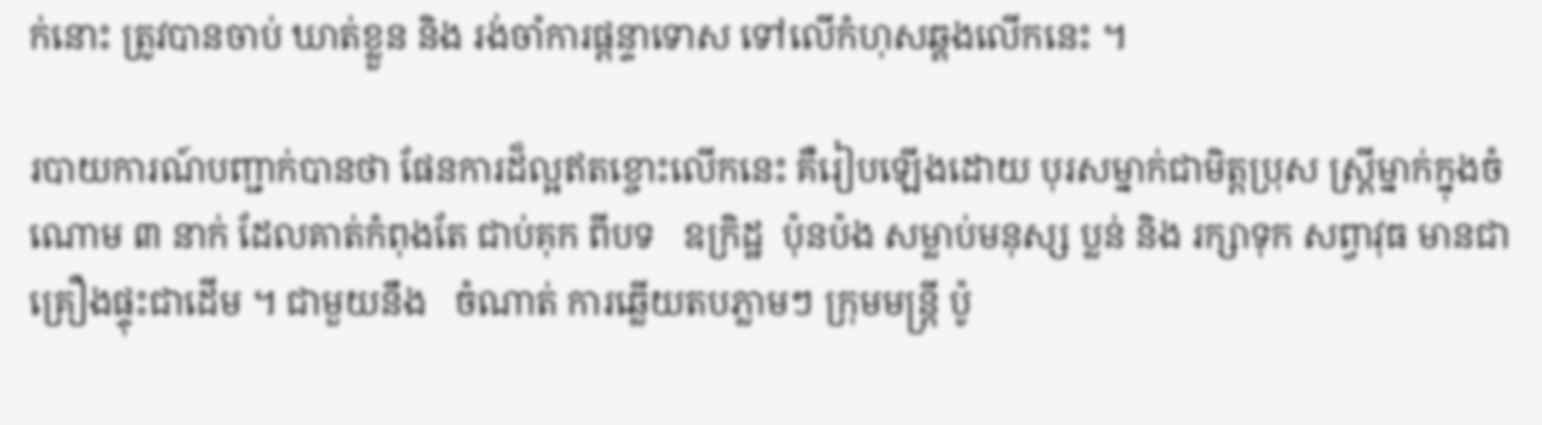ក់នោះ ត្រូវបានចាប់ ឃាត់ខ្លួន និង រង់ចាំការផ្តន្ទាទោស ទៅលើកំហុសឆ្គងលើកនេះ ។

របាយការណ៍បញ្ជាក់បានថា ផែនការដ៏ល្អឥតខ្ចោះលើកនេះ គឺរៀបឡើងដោយ បុរសម្នាក់ជាមិត្តប្រុស ស្រ្តីម្នាក់ក្នុងចំណោម ៣ នាក់ ដែលគាត់កំពុងតែ ជាប់គុក ពីបទ   ឧក្រិដ្ឋ  ប៉ុនប៉ង សម្លាប់មនុស្ស ប្លន់ និង រក្សាទុក សព្វាវុធ មានជាគ្រឿងផ្ទុះជាដើម ។ ជាមួយនឹង   ចំណាត់ ការឆ្លើយតបភ្លាមៗ ក្រុមមន្រ្តី ប៉ូ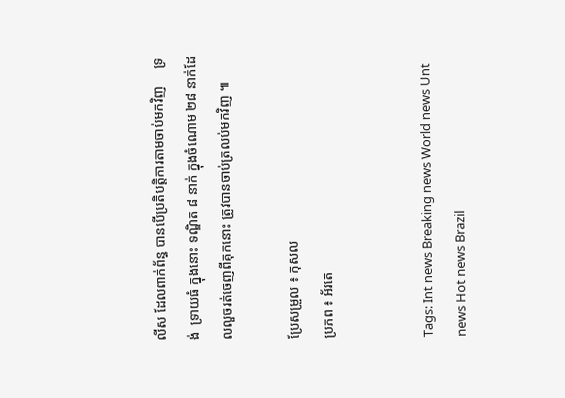លីស ដែលពាក់ព័ន្ធ បានបើប្រតិបត្តិការតាមចាប់មកវិញ     ទ្រង់  ទ្រាយធំ ក្នុងនោះ ទណ្ឌិត ៨ នាក់ ក្នុងចំណោម ២៨ នាក់ដែលលួចរត់ចេញពីគុកនោះ ត្រូវបានចាប់ត្រលប់មកវិញ ៕

ប្រែសម្រួល ៖ កុសល
ប្រភព ៖ អ័រតេ


Tags: Int news Breaking news World news Unt news Hot news Brazil